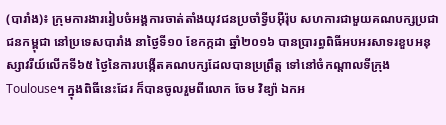(បារាំង)៖ ក្រុមការងាររៀបចំអង្គការចាត់តាំងយុវជនប្រចាំទ្វីបអ៊ឺរ៉ុប សហការជាមួយគណបក្សប្រជាជនកម្ពុជា នៅប្រទេសបារាំង នាថ្ងៃទី១០ ខែកក្កដា ឆ្នាំ២០១៦ បានប្រារព្ធពិធីអបអរសាទរខួបអនុស្សាវរីយ៍លើកទី៦៥ ថ្ងៃនៃការបង្កើតគណបក្សដែលបានប្រព្រឹត្ត ទៅនៅចំកណ្ដាលទីក្រុងToulouse។ ក្នុងពិធីនេះដែរ ក៏បានចូលរួមពីលោក ចែម វិឌ្យ៉ា ឯកអ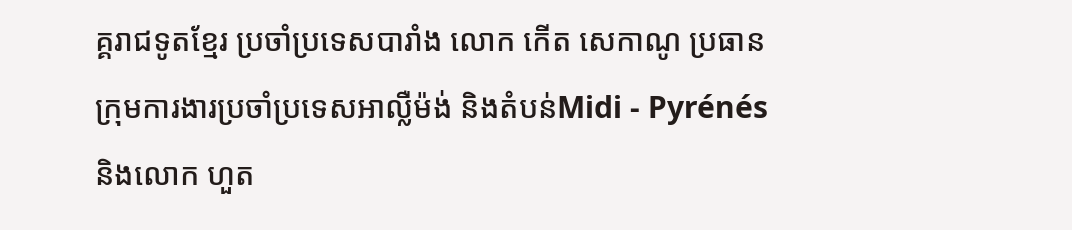គ្គរាជទូតខ្មែរ ប្រចាំប្រទេសបារាំង លោក កើត សេកាណូ ប្រធានក្រុមការងារប្រចាំប្រទេសអាល្លឺម៉ង់ និងតំបន់Midi - Pyrénés និងលោក ហួត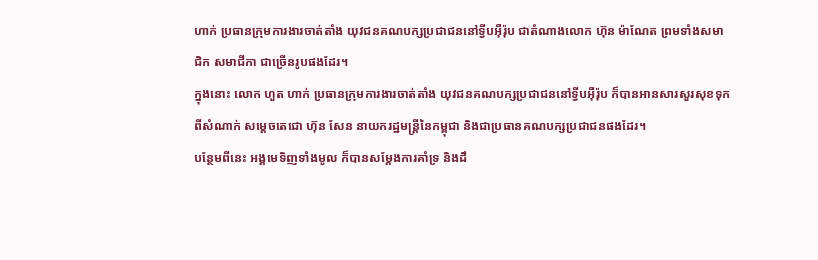ហាក់ ប្រធានក្រុមការងារចាត់តាំង យុវជនគណបក្សប្រជាជននៅទ្វីបអ៊ឺរ៉ុប ជាតំណាងលោក ហ៊ុន ម៉ាណែត ព្រមទាំងសមាជិក សមាជីកា ជាច្រើនរូបផងដែរ។
ក្នុងនោះ លោក ហួត ហាក់ ប្រធានក្រុមការងារចាត់តាំង យុវជនគណបក្សប្រជាជននៅទ្វីបអ៊ឺរ៉ុប ក៏បានអានសារសួរសុខទុកពីសំណាក់ សម្ដេចតេជោ ហ៊ុន សែន នាយករដ្ឋមន្ដ្រីនៃកម្ពុជា និងជាប្រធានគណបក្សប្រជាជនផងដែរ។
បន្ថែមពីនេះ អង្គមេទិញទាំងមូល ក៏បានសម្ដែងការគាំទ្រ និងដឹ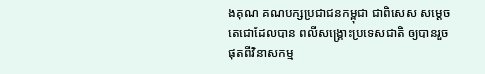ងគុណ គណបក្សប្រជាជនកម្ពុជា ជាពិសេស សម្ដេចតេជោដែលបាន ពលីសង្គ្រោះប្រទេសជាតិ ឲ្យបានរួចផុតពីវិនាសកម្ម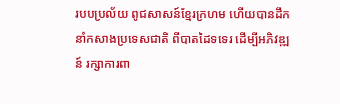របបប្រល័យ ពូជសាសន៍ខ្មែរក្រហម ហើយបានដឹកនាំកសាងប្រទេសជាតិ ពីបាតដៃទទេរ ដើម្បីអភិវឌ្ឍន៍ រក្សាការពា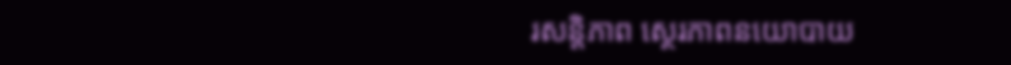រសន្តិភាព ស្ថេរភាពនយោបាយ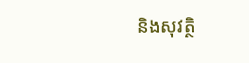និងសុវត្ថិ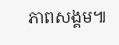ភាពសង្គម៕